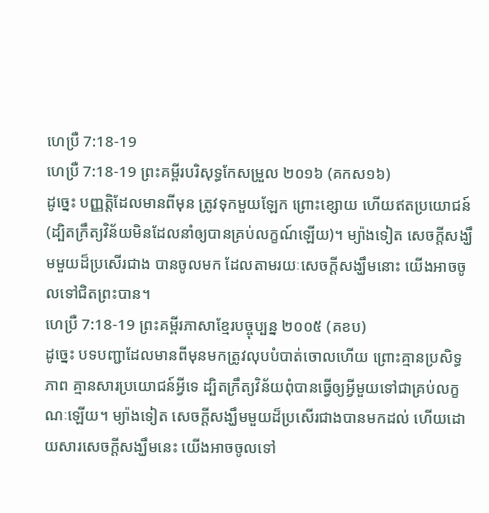ហេប្រឺ 7:18-19
ហេប្រឺ 7:18-19 ព្រះគម្ពីរបរិសុទ្ធកែសម្រួល ២០១៦ (គកស១៦)
ដូច្នេះ បញ្ញត្តិដែលមានពីមុន ត្រូវទុកមួយឡែក ព្រោះខ្សោយ ហើយឥតប្រយោជន៍ (ដ្បិតក្រឹត្យវិន័យមិនដែលនាំឲ្យបានគ្រប់លក្ខណ៍ឡើយ)។ ម្យ៉ាងទៀត សេចក្តីសង្ឃឹមមួយដ៏ប្រសើរជាង បានចូលមក ដែលតាមរយៈសេចក្តីសង្ឃឹមនោះ យើងអាចចូលទៅជិតព្រះបាន។
ហេប្រឺ 7:18-19 ព្រះគម្ពីរភាសាខ្មែរបច្ចុប្បន្ន ២០០៥ (គខប)
ដូច្នេះ បទបញ្ជាដែលមានពីមុនមកត្រូវលុបបំបាត់ចោលហើយ ព្រោះគ្មានប្រសិទ្ធភាព គ្មានសារប្រយោជន៍អ្វីទេ ដ្បិតក្រឹត្យវិន័យពុំបានធ្វើឲ្យអ្វីមួយទៅជាគ្រប់លក្ខណៈឡើយ។ ម្យ៉ាងទៀត សេចក្ដីសង្ឃឹមមួយដ៏ប្រសើរជាងបានមកដល់ ហើយដោយសារសេចក្ដីសង្ឃឹមនេះ យើងអាចចូលទៅ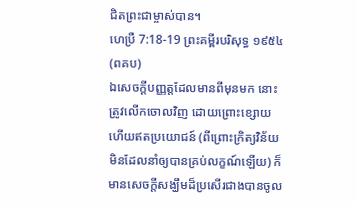ជិតព្រះជាម្ចាស់បាន។
ហេប្រឺ 7:18-19 ព្រះគម្ពីរបរិសុទ្ធ ១៩៥៤ (ពគប)
ឯសេចក្ដីបញ្ញត្តដែលមានពីមុនមក នោះត្រូវលើកចោលវិញ ដោយព្រោះខ្សោយ ហើយឥតប្រយោជន៍ (ពីព្រោះក្រិត្យវិន័យមិនដែលនាំឲ្យបានគ្រប់លក្ខណ៍ឡើយ) ក៏មានសេចក្ដីសង្ឃឹមដ៏ប្រសើរជាងបានចូល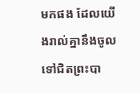មកផង ដែលយើងរាល់គ្នានឹងចូលទៅជិតព្រះបា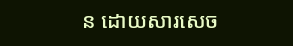ន ដោយសារសេច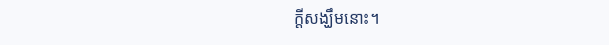ក្ដីសង្ឃឹមនោះ។